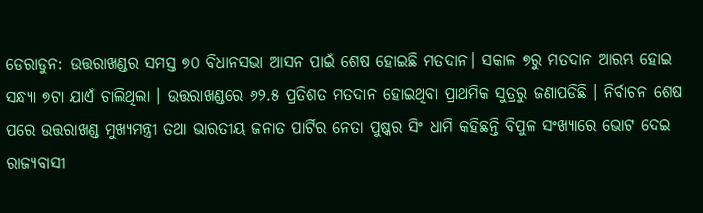ଡେରାଡୁନ: ଉତ୍ତରାଖଣ୍ଡର ସମସ୍ତ ୭୦ ବିଧାନସଭା ଆସନ ପାଇଁ ଶେଷ ହୋଇଛି ମତଦାନ। ସକାଳ ୭ରୁ ମତଦାନ ଆରମ୍ଭ ହୋଇ ସନ୍ଧ୍ୟା ୭ଟା ଯାଏଁ ଚାଲିଥିଲା । ଉତ୍ତରାଖଣ୍ଡରେ ୬୨.୫ ପ୍ରତିଶତ ମତଦାନ ହୋଇଥିବା ପ୍ରାଥମିକ ସୁତ୍ରରୁ ଜଣାପଡିଛି । ନିର୍ବାଚନ ଶେଷ ପରେ ଉତ୍ତରାଖଣ୍ଡ ମୁଖ୍ୟମନ୍ତ୍ରୀ ତଥା ଭାରତୀୟ ଜନାତ ପାର୍ଟିର ନେତା ପୁଷ୍କର ସିଂ ଧାମି କହିଛନ୍ତି ବିପୁଳ ସଂଖ୍ୟାରେ ଭୋଟ ଦେଇ ରାଜ୍ୟବାସୀ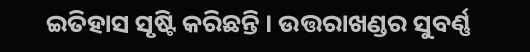ଇତିହାସ ସୃଷ୍ଟି କରିଛନ୍ତି । ଉତ୍ତରାଖଣ୍ଡର ସୁବର୍ଣ୍ଣ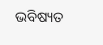ଭବିଷ୍ୟତ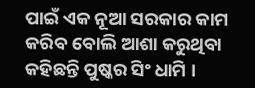ପାଇଁ ଏକ ନୂଆ ସରକାର କାମ କରିବ ବୋଲି ଆଶା କରୁଥିବା କହିଛନ୍ତି ପୁଷ୍କର ସିଂ ଧାମି ।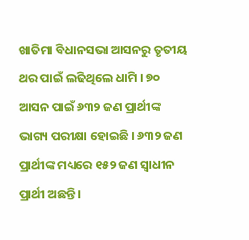ଖାତିମା ବିଧାନସଭା ଆସନରୁ ତୃତୀୟ ଥର ପାଇଁ ଲଢିଥିଲେ ଧାମି । ୭୦ ଆସନ ପାଇଁ ୬୩୨ ଜଣ ପ୍ରାର୍ଥୀଙ୍କ ଭାଗ୍ୟ ପରୀକ୍ଷା ହୋଇଛି । ୬୩୨ ଜଣ ପ୍ରାର୍ଥୀଙ୍କ ମଧ୍ୟରେ ୧୫୨ ଜଣ ସ୍ବାଧୀନ ପ୍ରାର୍ଥୀ ଅଛନ୍ତି ।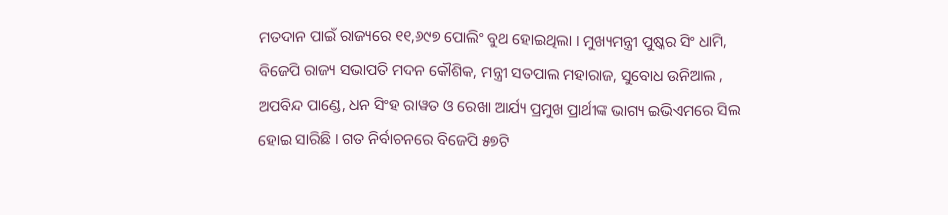ମତଦାନ ପାଇଁ ରାଜ୍ୟରେ ୧୧,୬୯୭ ପୋଲିଂ ବୁଥ ହୋଇଥିଲା । ମୁଖ୍ୟମନ୍ତ୍ରୀ ପୁଷ୍କର ସିଂ ଧାମି, ବିଜେପି ରାଜ୍ୟ ସଭାପତି ମଦନ କୌଶିକ, ମନ୍ତ୍ରୀ ସତପାଲ ମହାରାଜ, ସୁବୋଧ ଉନିଆଲ , ଅପବିନ୍ଦ ପାଣ୍ଡେ, ଧନ ସିଂହ ରାୱତ ଓ ରେଖା ଆର୍ଯ୍ୟ ପ୍ରମୁଖ ପ୍ରାର୍ଥୀଙ୍କ ଭାଗ୍ୟ ଇଭିଏମରେ ସିଲ ହୋଇ ସାରିଛି । ଗତ ନିର୍ବାଚନରେ ବିଜେପି ୫୭ଟି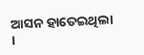ଆସନ ହାତେଇଥିଲା ।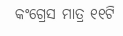କଂଗ୍ରେସ ମାତ୍ର ୧୧ଟି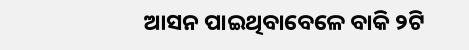ଆସନ ପାଇଥିବାବେଳେ ବାକି ୨ଟି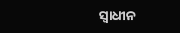ସ୍ବାଧୀନ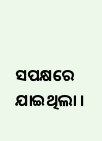ସପକ୍ଷରେ ଯାଇଥିଲା ।